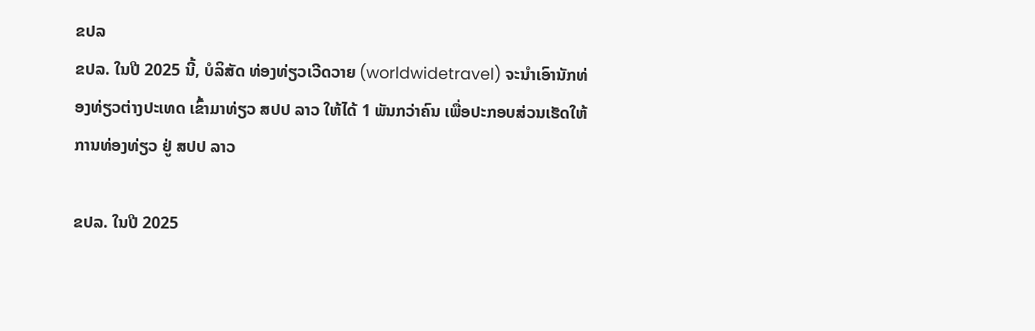ຂປລ
ຂປລ. ໃນປີ 2025 ນີ້, ບໍລິສັດ ທ່ອງທ່ຽວເວີດວາຍ (worldwidetravel) ຈະນໍາເອົານັກທ່ອງທ່ຽວຕ່າງປະເທດ ເຂົ້າມາທ່ຽວ ສປປ ລາວ ໃຫ້ໄດ້ 1 ພັນກວ່າຄົນ ເພື່ອປະກອບສ່ວນເຮັດໃຫ້ ການທ່ອງທ່ຽວ ຢູ່ ສປປ ລາວ

ຂປລ. ໃນປີ 2025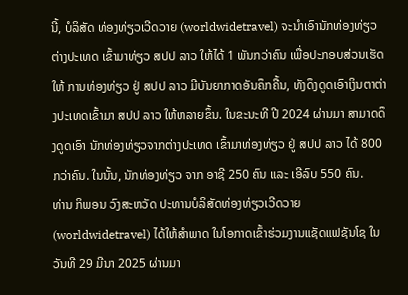ນີ້, ບໍລິສັດ ທ່ອງທ່ຽວເວີດວາຍ (worldwidetravel) ຈະນໍາເອົານັກທ່ອງທ່ຽວຕ່າງປະເທດ ເຂົ້າມາທ່ຽວ ສປປ ລາວ ໃຫ້ໄດ້ 1 ພັນກວ່າຄົນ ເພື່ອປະກອບສ່ວນເຮັດໃຫ້ ການທ່ອງທ່ຽວ ຢູ່ ສປປ ລາວ ມີບັນຍາກາດອັນຄຶກຄື້ນ, ທັງດຶງດູດເອົາເງິນຕາຕ່າງປະເທດເຂົ້າມາ ສປປ ລາວ ໃຫ້ຫລາຍຂຶ້ນ. ໃນຂະນະທີ ປີ 2024 ຜ່ານມາ ສາມາດດຶງດູດເອົາ ນັກທ່ອງທ່ຽວຈາກຕ່າງປະເທດ ເຂົ້າມາທ່ອງທ່ຽວ ຢູ່ ສປປ ລາວ ໄດ້ 800 ກວ່າຄົນ. ໃນນັ້ນ, ນັກທ່ອງທ່ຽວ ຈາກ ອາຊີ 250 ຄົນ ແລະ ເອີລົບ 550 ຄົນ.
ທ່ານ ກິພອນ ວົງສະຫວັດ ປະທານບໍລິສັດທ່ອງທ່ຽວເວີດວາຍ (worldwidetravel) ໄດ້ໃຫ້ສຳພາດ ໃນໂອກາດເຂົ້າຮ່ວມງານແຊັດແຟຊັນໂຊ ໃນວັນທີ 29 ມີນາ 2025 ຜ່ານມາ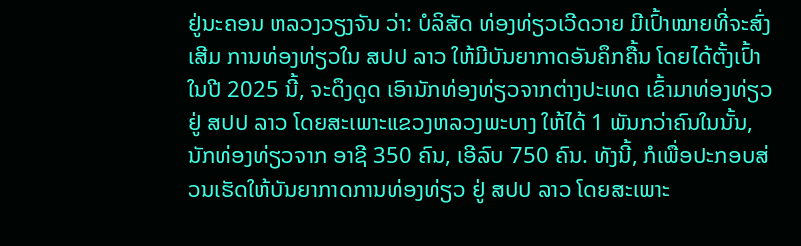ຢູ່ນະຄອນ ຫລວງວຽງຈັນ ວ່າ: ບໍລິສັດ ທ່ອງທ່ຽວເວີດວາຍ ມີເປົ້າໝາຍທີ່ຈະສົ່ງເສີມ ການທ່ອງທ່ຽວໃນ ສປປ ລາວ ໃຫ້ມີບັນຍາກາດອັນຄຶກຄື້ນ ໂດຍໄດ້ຕັ້ງເປົ້າ ໃນປີ 2025 ນີ້, ຈະດຶງດູດ ເອົານັກທ່ອງທ່ຽວຈາກຕ່າງປະເທດ ເຂົ້າມາທ່ອງທ່ຽວ ຢູ່ ສປປ ລາວ ໂດຍສະເພາະແຂວງຫລວງພະບາງ ໃຫ້ໄດ້ 1 ພັນກວ່າຄົນໃນນັ້ນ, ນັກທ່ອງທ່ຽວຈາກ ອາຊີ 350 ຄົນ, ເອີລົບ 750 ຄົນ. ທັງນີ້, ກໍເພື່ອປະກອບສ່ວນເຮັດໃຫ້ບັນຍາກາດການທ່ອງທ່ຽວ ຢູ່ ສປປ ລາວ ໂດຍສະເພາະ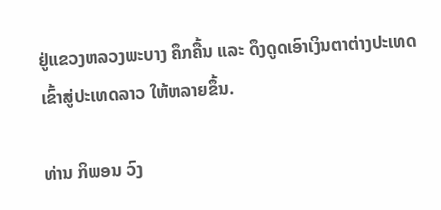ຢູ່ແຂວງຫລວງພະບາງ ຄຶກຄື້ນ ແລະ ດຶງດູດເອົາເງິນຕາຕ່າງປະເທດ ເຂົ້າສູ່ປະເທດລາວ ໃຫ້ຫລາຍຂຶ້ນ.

ທ່ານ ກິພອນ ວົງ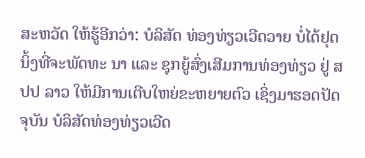ສະຫວັດ ໃຫ້ຮູ້ອີກວ່າ: ບໍລິສັດ ທ່ອງທ່ຽວເວີດວາຍ ບໍ່ໄດ້ຢຸດນິ້ງທີ່ຈະພັດທະ ນາ ແລະ ຊຸກຍູ້ສົ່ງເສີມການທ່ອງທ່ຽວ ຢູ່ ສປປ ລາວ ໃຫ້ມີການເຕີບໃຫຍ່ຂະຫຍາຍຕົວ ເຊິ່ງມາຮອດປັດຈຸບັນ ບໍລິສັດທ່ອງທ່ຽວເວີດ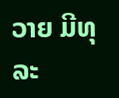ວາຍ ມີທຸລະ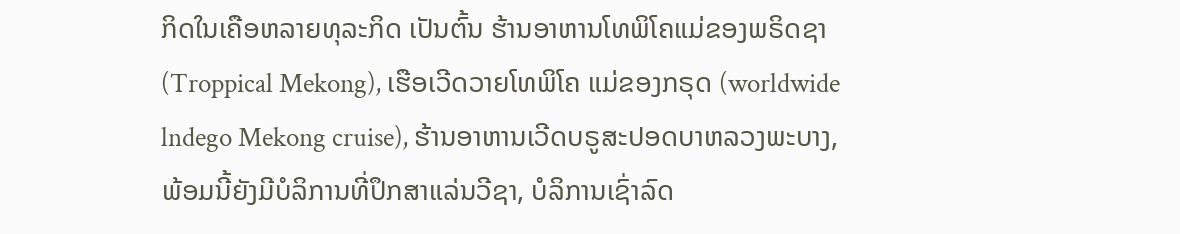ກິດໃນເຄືອຫລາຍທຸລະກິດ ເປັນຕົ້ນ ຮ້ານອາຫານໂທພິໂຄແມ່ຂອງພຣິດຊາ (Troppical Mekong), ເຮືອເວີດວາຍໂທພິໂຄ ແມ່ຂອງກຣຸດ (worldwide lndego Mekong cruise), ຮ້ານອາຫານເວີດບຣູສະປອດບາຫລວງພະບາງ, ພ້ອມນີ້ຍັງມີບໍລິການທີ່ປຶກສາແລ່ນວີຊາ, ບໍລິການເຊົ່າລົດ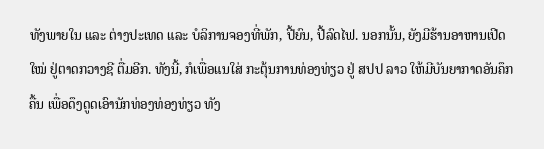ທັງພາຍໃນ ແລະ ຕ່າງປະເທດ ແລະ ບໍລິການຈອງທີ່ພັກ, ປີ້ຍົນ, ປີ້ລົດໄຟ. ນອກນັ້ນ, ຍັງມີຮ້ານອາຫານເປີດໃໝ່ ຢູ່ຕາດກວາງຊີ ຕື່ມອີກ. ທັງນີ້, ກໍເພື່ອແນໃສ່ ກະຕຸ້ນການທ່ອງທ່ຽວ ຢູ່ ສປປ ລາວ ໃຫ້ມີບັນຍາກາດອັນຄຶກຄື້ນ ເພື່ອດຶງດູດເອົານັກທ່ອງທ່ອງທ່ຽວ ທັງ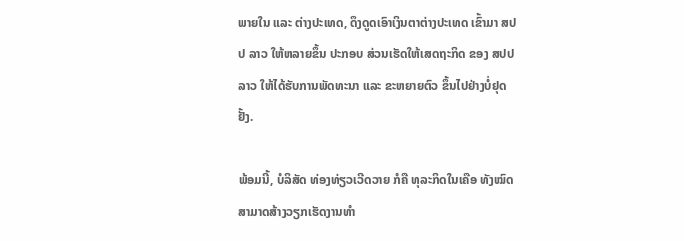ພາຍໃນ ແລະ ຕ່າງປະເທດ, ດຶງດູດເອົາເງິນຕາຕ່າງປະເທດ ເຂົ້າມາ ສປປ ລາວ ໃຫ້ຫລາຍຂຶ້ນ ປະກອບ ສ່ວນເຮັດໃຫ້ເສດຖະກິດ ຂອງ ສປປ ລາວ ໃຫ້ໄດ້ຮັບການພັດທະນາ ແລະ ຂະຫຍາຍຕົວ ຂຶ້ນໄປຢ່າງບໍ່ຢຸດຢັ້ງ.

ພ້ອມນີ້, ບໍລິສັດ ທ່ອງທ່ຽວເວີດວາຍ ກໍຄື ທຸລະກິດໃນເຄືອ ທັງໝົດສາມາດສ້າງວຽກເຮັດງານທຳ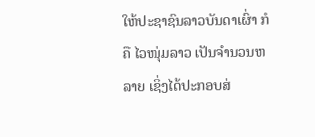ໃຫ້ປະຊາຊົນລາວບັນດາເຜົ່າ ກໍຄື ໄວໜຸ່ມລາວ ເປັນຈຳນວນຫລາຍ ເຊິ່ງໄດ້ປະກອບສ່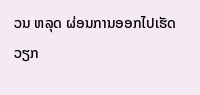ວນ ຫລຸດ ຜ່ອນການອອກໄປເຮັດວຽກ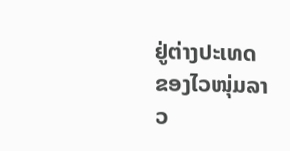ຢູ່ຕ່າງປະເທດ ຂອງໄວໜຸ່ມລາວ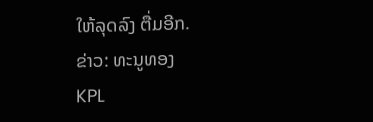ໃຫ້ລຸດລົງ ຕື່ມອີກ.
ຂ່າວ: ທະນູທອງ
KPL